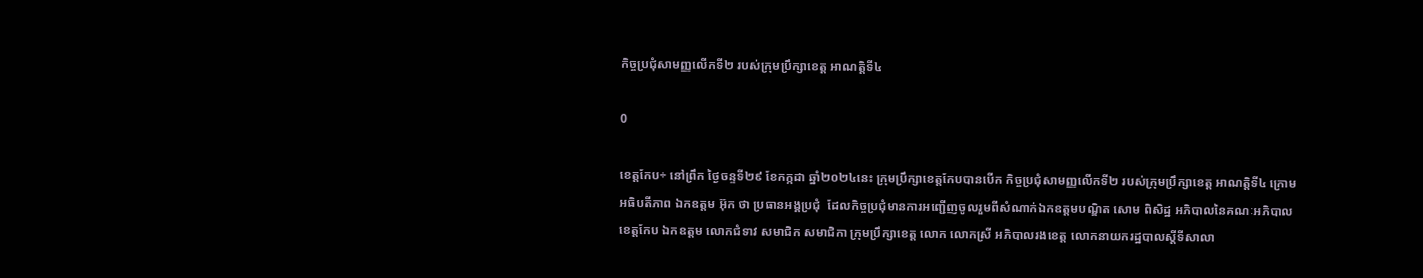កិច្ចប្រជុំសាមញ្ញលើកទី២ របស់ក្រុមប្រឹក្សាខេត្ត អាណត្តិទី៤

0

ខេត្តកែប÷ នៅព្រឹក ថ្ងៃចន្ទទី២៩ ខែកក្កដា ឆ្នាំ២០២៤នេះ ក្រុមប្រឹក្សាខេត្តកែបបានបើក កិច្ចប្រជុំសាមញ្ញលើកទី២ របស់ក្រុមប្រឹក្សាខេត្ត អាណត្តិទី៤ ក្រោមអធិបតីភាព ឯកឧត្តម អ៊ុក ថា ប្រធានអង្គប្រជុំ  ដែលកិច្ចប្រជុំមានការអញ្ជើញចូលរួមពីសំណាក់ឯកឧត្តមបណ្ឌិត សោម ពិសិដ្ឋ អភិបាលនៃគណៈអភិបាលខេត្តកែប ឯកឧត្តម លោកជំទាវ សមាជិក សមាជិកា ក្រុមប្រឹក្សាខេត្ត លោក លោកស្រី អភិបាលរងខេត្ត លោកនាយករដ្ឋបាលស្តីទីសាលា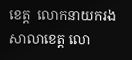ខេត្ត  លោកនាយករងសាលាខេត្ត លោ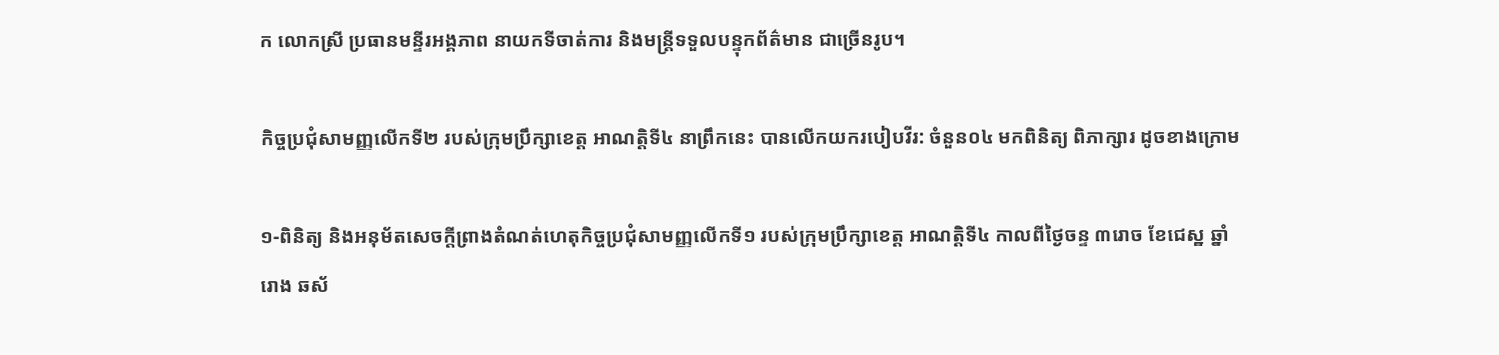ក លោកស្រី ប្រធានមន្ទីរអង្គភាព នាយកទីចាត់ការ និងមន្ត្រីទទួលបន្ទុកព័ត៌មាន ជាច្រើនរូប។

កិច្ចប្រជុំសាមញ្ញលើកទី២ របស់ក្រុមប្រឹក្សាខេត្ត អាណត្តិទី៤ នាព្រឹកនេះ បានលើកយករបៀបវីរ: ចំនួន០៤ មកពិនិត្យ ពិភាក្សារ ដូចខាងក្រោម

១-ពិនិត្យ និងអនុម័តសេចក្តីព្រាងតំណត់ហេតុកិច្ចប្រជុំសាមញ្ញលើកទី១ របស់ក្រុមប្រឹក្សាខេត្ត អាណត្តិទី៤ កាលពីថ្ងៃចន្ទ ៣រោច ខែជេស្ឋ ឆ្នាំរោង ឆស័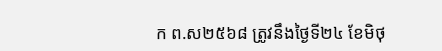ក ព.ស២៥៦៨ ត្រូវនឹងថ្ងៃទី២៤ ខែមិថុ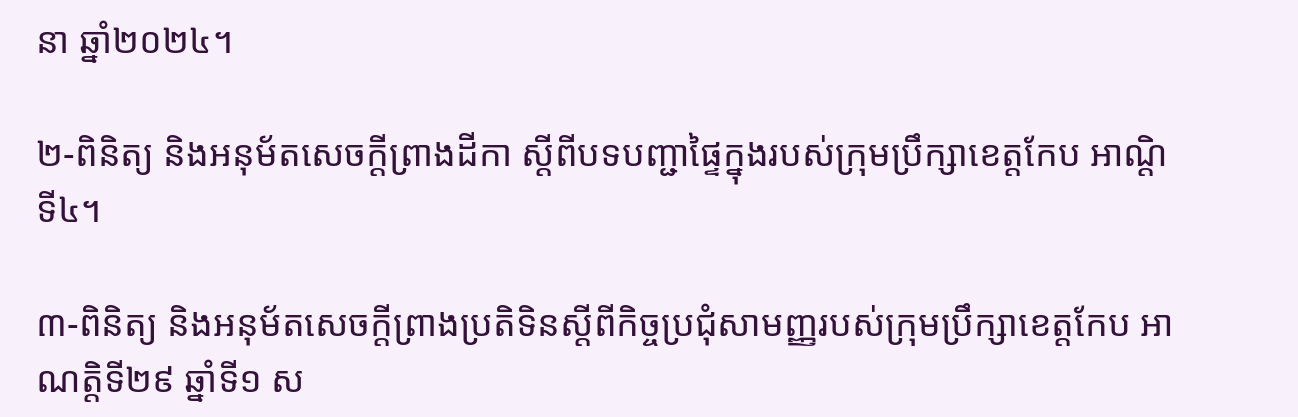នា ឆ្នាំ២០២៤។

២-ពិនិត្យ និងអនុម័តសេចក្តីព្រាងដីកា ស្តីពីបទបញ្ជាផ្ទៃក្នុងរបស់ក្រុមប្រឹក្សាខេត្តកែប អាណ្តិទី៤។

៣-ពិនិត្យ និងអនុម័តសេចក្តីព្រាងប្រតិទិនស្តីពីកិច្ចប្រជុំសាមញ្ញរបស់ក្រុមប្រឹក្សាខេត្តកែប អាណត្តិទី២៩ ឆ្នាំទី១ ស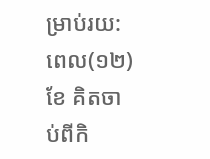ម្រាប់រយ:ពេល(១២) ខែ គិតចាប់ពីកិ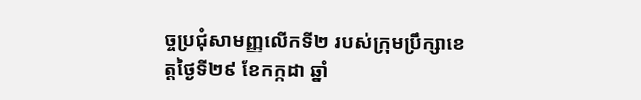ច្ចប្រជុំសាមញ្ញលើកទី២ របស់ក្រុមប្រឹក្សាខេត្តថ្ងៃទី២៩ ខែកក្កដា ឆ្នាំ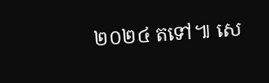២០២៤ តទៅ៕ សេ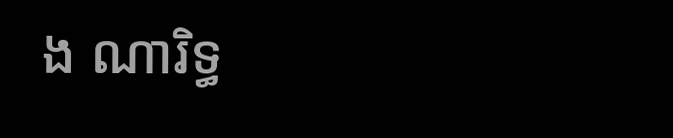ង ណារិទ្ធ